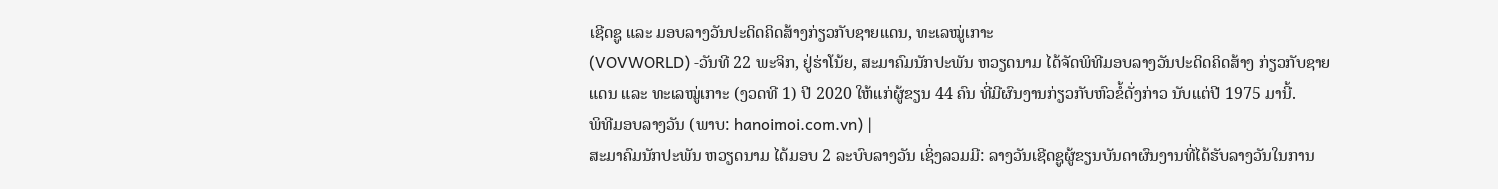ເຊີດຊູ ແລະ ມອບລາງວັນປະດິດຄິດສ້າງກ່ຽວກັບຊາຍແດນ, ທະເລໝູ່ເກາະ
(VOVWORLD) -ວັນທີ 22 ພະຈິກ, ຢູ່ຮ່າໂນ້ຍ, ສະມາຄົມນັກປະພັນ ຫວຽດນາມ ໄດ້ຈັດພິທີມອບລາງວັນປະດິດຄິດສ້າງ ກ່ຽວກັບຊາຍແດນ ແລະ ທະເລໝູ່ເກາະ (ງວດທີ 1) ປີ 2020 ໃຫ້ແກ່ຜູ້ຂຽນ 44 ຄົນ ທີ່ມີຜົນງານກ່ຽວກັບຫົວຂໍ້ດັ່ງກ່າວ ນັບແຕ່ປີ 1975 ມານີ້.
ພິທີມອບລາງວັນ (ພາບ: hanoimoi.com.vn) |
ສະມາຄົມນັກປະພັນ ຫວຽດນາມ ໄດ້ມອບ 2 ລະບົບລາງວັນ ເຊິ່ງລວມມີ: ລາງວັນເຊີດຊູຜູ້ຂຽນບັນດາຜົນງານທີ່ໄດ້ຮັບລາງວັນໃນການ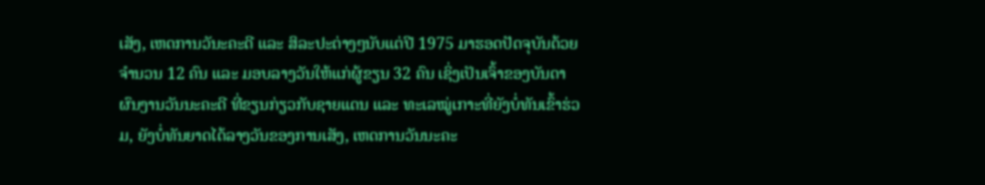ເສັງ, ເຫດການວັນະຄະດີ ແລະ ສິລະປະຕ່າງໆນັບແຕ່ປີ 1975 ມາຮອດປັດຈຸບັນດ້ວຍຈຳນວນ 12 ຄົນ ແລະ ມອບລາງວັນໃຫ້ແກ່ຜູ້ຂຽນ 32 ຄົນ ເຊິ່ງເປັນເຈົ້າຂອງບັນດາຜົນງານວັນນະຄະດີ ທີ່ຂຽນກ່ຽວກັບຊາຍແດນ ແລະ ທະເລໝູ່ເກາະທີ່ຍັງບໍ່ທັນເຂົ້າຮ່ວມ, ຍັງບໍ່ທັນຍາດໄດ້ລາງວັນຂອງການເສັງ, ເຫດການວັນນະຄະ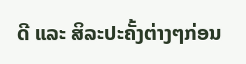ດີ ແລະ ສິລະປະຄັ້ງຕ່າງໆກ່ອນ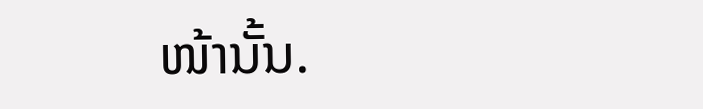ໜ້ານັ້ນ.